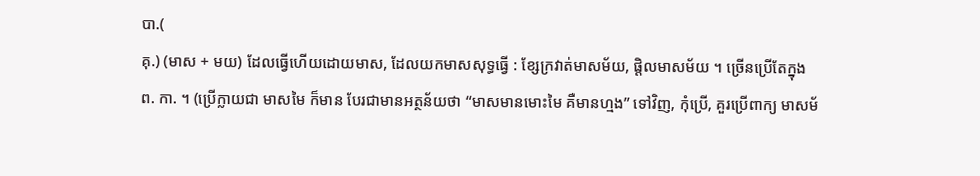បា.(
គុ.) (មាស + មយ) ដែលធ្វើហើយដោយមាស, ដែលយកមាសសុទ្ធធ្វើ : ខ្សែក្រវាត់មាសម័យ, ផ្តិលមាសម័យ ។ ច្រើនប្រើតែក្នុង
ព. កា. ។ (ប្រើក្លាយជា មាសមៃ ក៏មាន បែរជាមានអត្ថន័យថា “មាសមានមោះមៃ គឺមានហ្មង” ទៅវិញ, កុំប្រើ, គួរប្រើពាក្យ មាសម័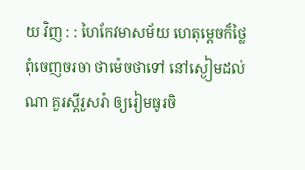យ វិញ : : ហៃកែវមាសម័យ ហេតុម្ដេចក៏ថ្លៃ ពុំចេញចរចា ថាម៉េចថាទៅ នៅស្ងៀមដល់ណា គួរស្ដីរួសរ៉ា ឲ្យរៀមធូរចិ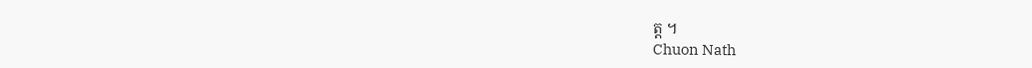ត្ត ។
Chuon Nath